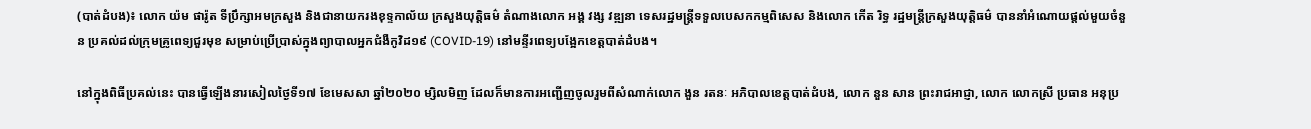(បាត់ដំបង)៖ លោក យ៉ម ផារ៉ូត ទីប្រឹក្សាអមក្រសួង និងជានាយករងខុទ្ទកាល័យ ក្រសួងយុត្តិធម៌ តំណាងលោក អង្គ វង្ស វឌ្ឍនា ទេសរដ្ឋមន្ត្រីទទួលបេសកកម្មពិសេស និងលោក កើត រិទ្ធ រដ្ឋមន្ត្រីក្រសួងយុត្តិធម៌ បាននាំអំណោយផ្តល់មួយចំនួន ប្រគល់ដល់ក្រុមគ្រូពេទ្យជួរមុខ សម្រាប់ប្រើប្រាស់ក្នុងព្យាបាលអ្នកជំងឺកូវិដ១៩ (COVID-19) នៅមន្ទីរពេទ្យបង្អែកខេត្តបាត់ដំបង។

នៅក្នុងពិធីប្រគល់នេះ បានធ្វើឡើងនារសៀលថ្ងៃទី១៧ ខែមេសសា ឆ្នាំ២០២០ ម្សិលមិញ ដែលក៏មានការអញ្ជើញចូលរួមពីសំណាក់លោក ងួន រតនៈ អភិបាលខេត្តបាត់ដំបង, លោក នួន សាន ព្រះរាជអាជ្ញា, លោក លោកស្រី ប្រធាន អនុប្រ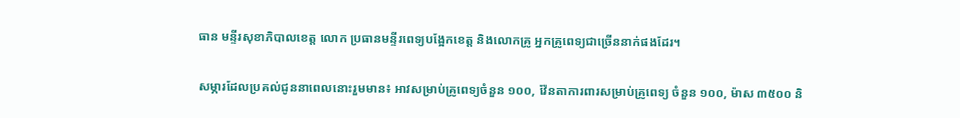ធាន មន្ទីរសុខាភិបាលខេត្ត លោក ប្រធានមន្ទីរពេទ្យបង្អែកខេត្ត និងលោកគ្រូ អ្នកគ្រូពេទ្យជាច្រើននាក់ផងដែរ។

សម្ភារដែលប្រគល់ជូននាពេលនោះរួមមាន៖ អាវសម្រាប់គ្រូពេទ្យចំនួន ១០០, វ៉ែនតាការពារសម្រាប់គ្រូពេទ្យ ចំនួន ១០០, ម៉ាស ៣៥០០ និ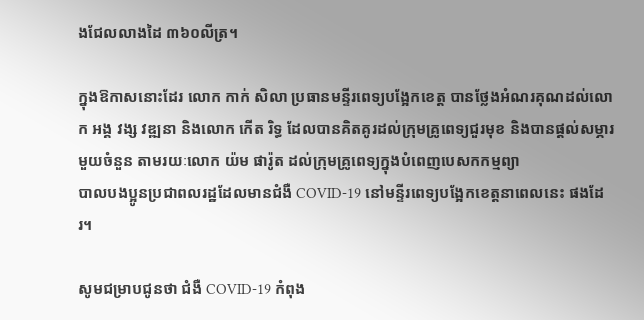ងជែលលាងដៃ ៣៦០លីត្រ។

ក្នុងឱកាសនោះដែរ លោក កាក់ សិលា ប្រធានមន្ទីរពេទ្យបង្អែកខេត្ត បានថ្លែងអំណរគុណដល់លោក អង្គ វង្ស វឌ្ឍនា និងលោក កើត រិទ្ធ ដែលបានគិតគូរដល់ក្រុមគ្រូពេទ្យជួរមុខ និងបានផ្តល់សម្ភារមួយចំនួន តាមរយៈលោក យ៉ម ផារ៉ូត ដល់ក្រុមគ្រូពេទ្យក្នុងបំពេញបេសកកម្មព្យា
បាលបងប្អូនប្រជាពលរដ្ឋដែលមានជំងឺ COVID-19 នៅមន្ទីរពេទ្យបង្អែកខេត្តនាពេលនេះ ផងដែរ។

សូមជម្រាបជូនថា ជំងឺ COVID-19 កំពុង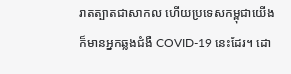រាតត្បាតជាសាកល ហើយប្រទេសកម្ពុជាយើងក៏មានអ្នកឆ្លងជំងឺ COVID-19 នេះដែរ។ ដោ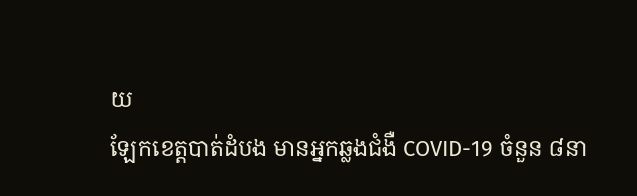យ
ឡែកខេត្តបាត់ដំបង មានអ្នកឆ្លងជំងឺ COVID-19 ចំនួន ៨នា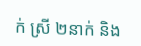ក់ ស្រី ២នាក់ និង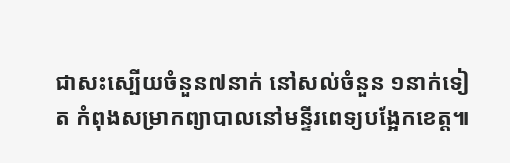ជាសះស្បើយចំនួន៧នាក់ នៅសល់ចំនួន ១នាក់ទៀត កំពុងសម្រាកព្យាបាលនៅមន្ទីរពេទ្យបង្អែកខេត្ត៕